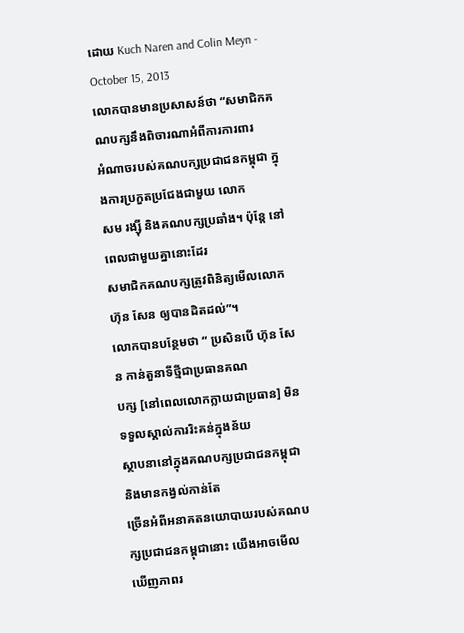ដោយ Kuch Naren and Colin Meyn - October 15, 2013
លោកបានមានប្រសាសន៍ថា “សមាជិកគណបក្សនឹងពិចារណាអំពីការការពារ
អំណាចរបស់គណបក្សប្រជាជនកម្ពុជា ក្នុងការប្រកួតប្រជែងជាមួយ លោក
សម រង្ស៊ី និងគណបក្សប្រឆាំង។ ប៉ុន្តែ នៅពេលជាមួយគ្នានោះដែរ
សមាជិកគណបក្សត្រូវពិនិត្យមើលលោក ហ៊ុន សែន ឲ្យបានដិតដល់”។
លោកបានបន្ថែមថា “ ប្រសិនបើ ហ៊ុន សែន កាន់តួនាទីថ្មីជាប្រធានគណ
បក្ស [នៅពេលលោកក្លាយជាប្រធាន] មិនទទួលស្គាល់ការរិះគន់ក្នុងន័យ
ស្ថាបនានៅក្នុងគណបក្សប្រជាជនកម្ពុជា និងមានកង្វល់កាន់តែ
ច្រើនអំពីអនាគតនយោបាយរបស់គណបក្សប្រជាជនកម្ពុជានោះ យើងអាចមើល
ឃើញភាពរ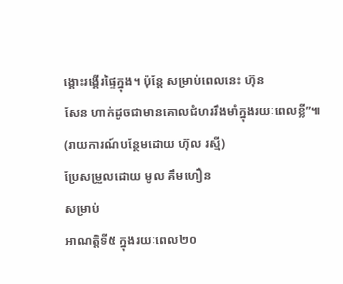ង្គោះរង្គើរផ្ទៃក្នុង។ ប៉ុន្តែ សម្រាប់ពេលនេះ ហ៊ុន
សែន ហាក់ដូចជាមានគោលជំហររឹងមាំក្នុងរយៈពេលខ្លី”៕
(រាយការណ៍បន្ថែមដោយ ហ៊ុល រស្មី)
ប្រែសម្រួលដោយ មូល គឹមហឿន
សម្រាប់
អាណត្តិទី៥ ក្នុងរយៈពេល២០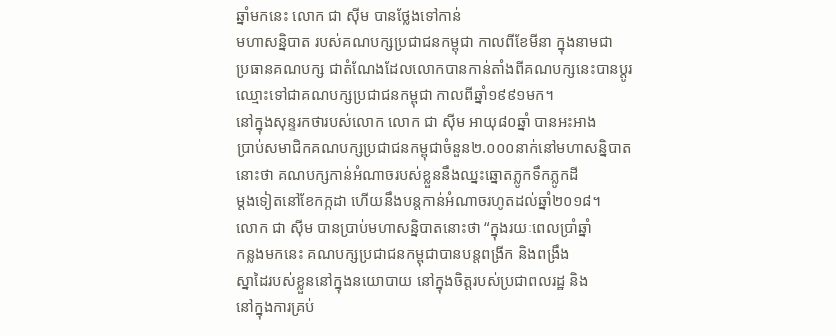ឆ្នាំមកនេះ លោក ជា ស៊ីម បានថ្លែងទៅកាន់
មហាសន្និបាត របស់គណបក្សប្រជាជនកម្ពុជា កាលពីខែមីនា ក្នុងនាមជា
ប្រធានគណបក្ស ជាតំណែងដែលលោកបានកាន់តាំងពីគណបក្សនេះបានប្តូរ
ឈ្មោះទៅជាគណបក្សប្រជាជនកម្ពុជា កាលពីឆ្នាំ១៩៩១មក។
នៅក្នុងសុន្ទរកថារបស់លោក លោក ជា ស៊ីម អាយុ៨០ឆ្នាំ បានអះអាង
ប្រាប់សមាជិកគណបក្សប្រជាជនកម្ពុជាចំនួន២.០០០នាក់នៅមហាសន្និបាត
នោះថា គណបក្សកាន់អំណាចរបស់ខ្លួននឹងឈ្នះឆ្នោតភ្លូកទឹកភ្លូកដី
ម្តងទៀតនៅខែកក្កដា ហើយនឹងបន្តកាន់អំណាចរហូតដល់ឆ្នាំ២០១៨។
លោក ជា ស៊ីម បានប្រាប់មហាសន្និបាតនោះថា “ក្នុងរយៈពេលប្រាំឆ្នាំ
កន្លងមកនេះ គណបក្សប្រជាជនកម្ពុជាបានបន្តពង្រីក និងពង្រឹង
ស្នាដៃរបស់ខ្លួននៅក្នុងនយោបាយ នៅក្នុងចិត្តរបស់ប្រជាពលរដ្ឋ និង
នៅក្នុងការគ្រប់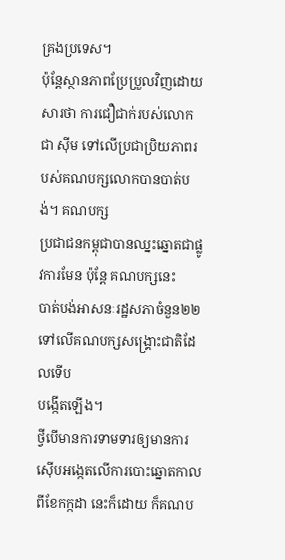គ្រងប្រទេស។
ប៉ុន្តែស្ថានភាពប្រែប្រួលវិញដោយសារថា ការជឿជាក់របស់លោក
ជា ស៊ីម ទៅលើប្រជាប្រិយភាពរបស់គណបក្សលោកបានបាត់បង់។ គណបក្ស
ប្រជាជនកម្ពុជាបានឈ្នះឆ្នោតជាផ្លូវការមែន ប៉ុន្តែ គណបក្សនេះ
បាត់បង់អាសនៈរដ្ឋសភាចំនួន២២ទៅលើគណបក្សសង្គ្រោះជាតិដែលទើប
បង្កើតឡើង។
ថ្វីបើមានការទាមទារឲ្យមានការស៊ើបអង្កេតលើការបោះឆ្នោតកាល
ពីខែកក្កដា នេះក៏ដោយ ក៏គណប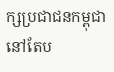ក្សប្រជាជនកម្ពុជានៅតែប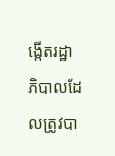ង្កើតរដ្ឋា
ភិបាលដែលត្រូវបា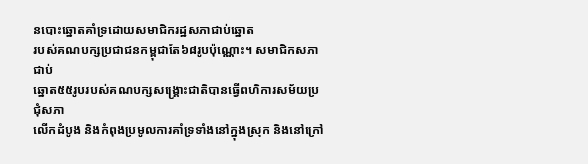នបោះឆ្នោតគាំទ្រដោយសមាជិករដ្ឋសភាជាប់ឆ្នោត
របស់គណបក្សប្រជាជនកម្ពុជាតែ៦៨រូបប៉ុណ្ណោះ។ សមាជិកសភាជាប់
ឆ្នោត៥៥រូបរបស់គណបក្សសង្គ្រោះជាតិបានធ្វើពហិការសម័យប្រជុំសភា
លើកដំបូង និងកំពុងប្រមូលការគាំទ្រទាំងនៅក្នុងស្រុក និងនៅក្រៅ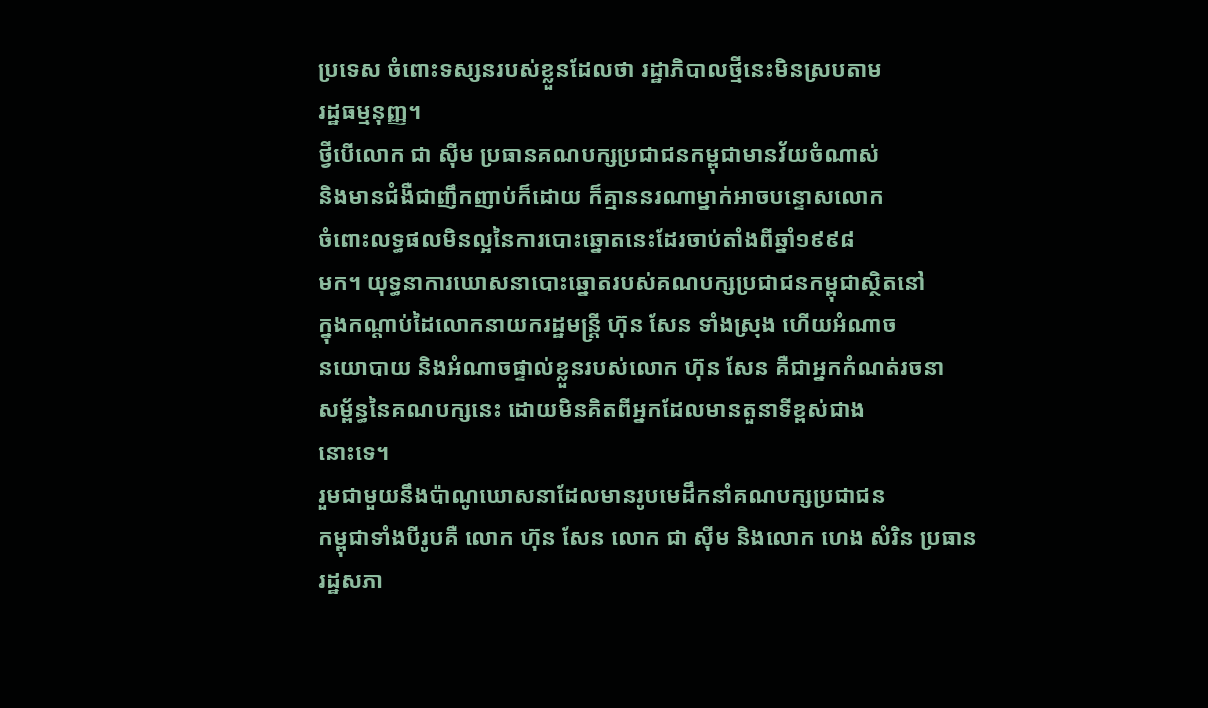ប្រទេស ចំពោះទស្សនរបស់ខ្លួនដែលថា រដ្ឋាភិបាលថ្មីនេះមិនស្របតាម
រដ្ឋធម្មនុញ្ញ។
ថ្វីបើលោក ជា ស៊ីម ប្រធានគណបក្សប្រជាជនកម្ពុជាមានវ័យចំណាស់
និងមានជំងឺជាញឹកញាប់ក៏ដោយ ក៏គ្មាននរណាម្នាក់អាចបន្ទោសលោក
ចំពោះលទ្ធផលមិនល្អនៃការបោះឆ្នោតនេះដែរចាប់តាំងពីឆ្នាំ១៩៩៨
មក។ យុទ្ធនាការឃោសនាបោះឆ្នោតរបស់គណបក្សប្រជាជនកម្ពុជាស្ថិតនៅ
ក្នុងកណ្តាប់ដៃលោកនាយករដ្ឋមន្ត្រី ហ៊ុន សែន ទាំងស្រុង ហើយអំណាច
នយោបាយ និងអំណាចផ្ទាល់ខ្លួនរបស់លោក ហ៊ុន សែន គឺជាអ្នកកំណត់រចនា
សម្ព័ន្ធនៃគណបក្សនេះ ដោយមិនគិតពីអ្នកដែលមានតួនាទីខ្ពស់ជាង
នោះទេ។
រួមជាមួយនឹងប៉ាណូឃោសនាដែលមានរូបមេដឹកនាំគណបក្សប្រជាជន
កម្ពុជាទាំងបីរូបគឺ លោក ហ៊ុន សែន លោក ជា ស៊ីម និងលោក ហេង សំរិន ប្រធាន
រដ្ឋសភា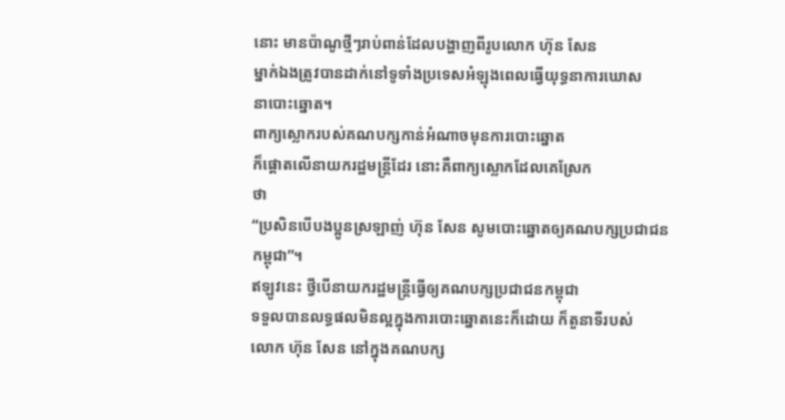នោះ មានប៉ាណូថ្មីៗរាប់ពាន់ដែលបង្ហាញពីរូបលោក ហ៊ុន សែន
ម្នាក់ឯងត្រូវបានដាក់នៅទូទាំងប្រទេសអំឡុងពេលធ្វើយុទ្ធនាការឃោស
នាបោះឆ្នោត។
ពាក្យស្លោករបស់គណបក្សកាន់អំណាចមុនការបោះឆ្នោត
ក៏ផ្តោតលើនាយករដ្ឋមន្ត្រីដែរ នោះគឺពាក្យស្លោកដែលគេស្រែក
ថា
“ប្រសិនបើបងប្អូនស្រឡាញ់ ហ៊ុន សែន សូមបោះឆ្នោតឲ្យគណបក្សប្រជាជន
កម្ពុជា”។
ឥឡូវនេះ ថ្វីបើនាយករដ្ឋមន្ត្រីធ្វើឲ្យគណបក្សប្រជាជនកម្ពុជា
ទទួលបានលទ្ធផលមិនល្អក្នុងការបោះឆ្នោតនេះក៏ដោយ ក៏តួនាទីរបស់
លោក ហ៊ុន សែន នៅក្នុងគណបក្ស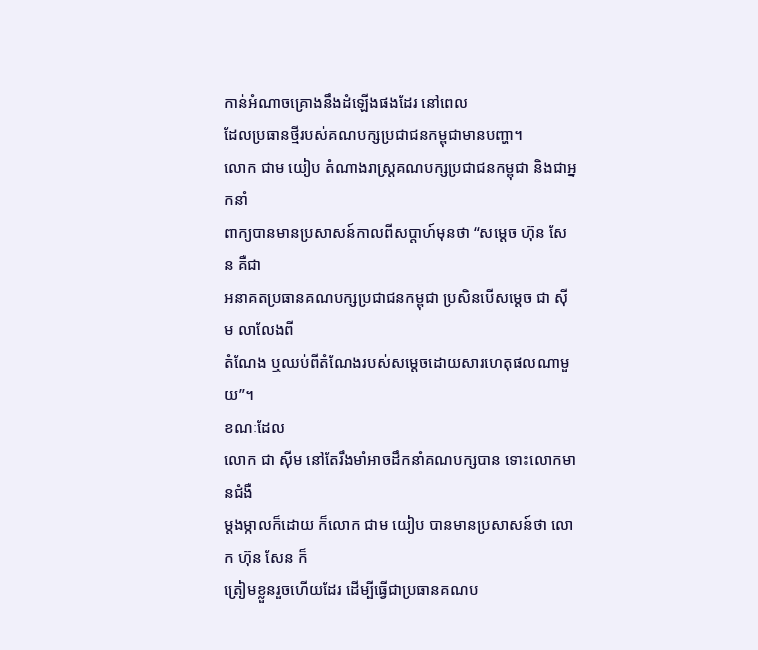កាន់អំណាចគ្រោងនឹងដំឡើងផងដែរ នៅពេល
ដែលប្រធានថ្មីរបស់គណបក្សប្រជាជនកម្ពុជាមានបញ្ហា។
លោក ជាម យៀប តំណាងរាស្ត្រគណបក្សប្រជាជនកម្ពុជា និងជាអ្នកនាំ
ពាក្យបានមានប្រសាសន៍កាលពីសប្តាហ៍មុនថា “សម្តេច ហ៊ុន សែន គឺជា
អនាគតប្រធានគណបក្សប្រជាជនកម្ពុជា ប្រសិនបើសម្តេច ជា ស៊ីម លាលែងពី
តំណែង ឬឈប់ពីតំណែងរបស់សម្តេចដោយសារហេតុផលណាមួយ”។
ខណៈដែល
លោក ជា ស៊ីម នៅតែរឹងមាំអាចដឹកនាំគណបក្សបាន ទោះលោកមានជំងឺ
ម្តងម្កាលក៏ដោយ ក៏លោក ជាម យៀប បានមានប្រសាសន៍ថា លោក ហ៊ុន សែន ក៏
ត្រៀមខ្លួនរួចហើយដែរ ដើម្បីធ្វើជាប្រធានគណប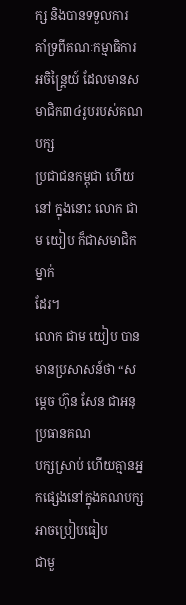ក្ស និងបានទទួលការ
គាំទ្រពីគណៈកម្មាធិការអចិន្ត្រៃយ៍ ដែលមានសមាជិក៣៤រូបរបស់គណបក្ស
ប្រជាជនកម្ពុជា ហើយនៅ ក្នុងនោះ លោក ជាម យៀប ក៏ជាសមាជិកម្នាក់
ដែរ។
លោក ជាម យៀប បានមានប្រសាសន៍ថា “សម្តេច ហ៊ុន សែន ជាអនុប្រធានគណ
បក្សស្រាប់ ហើយគ្មានអ្នកផ្សេងនៅក្នុងគណបក្សអាចប្រៀបធៀប
ជាមួ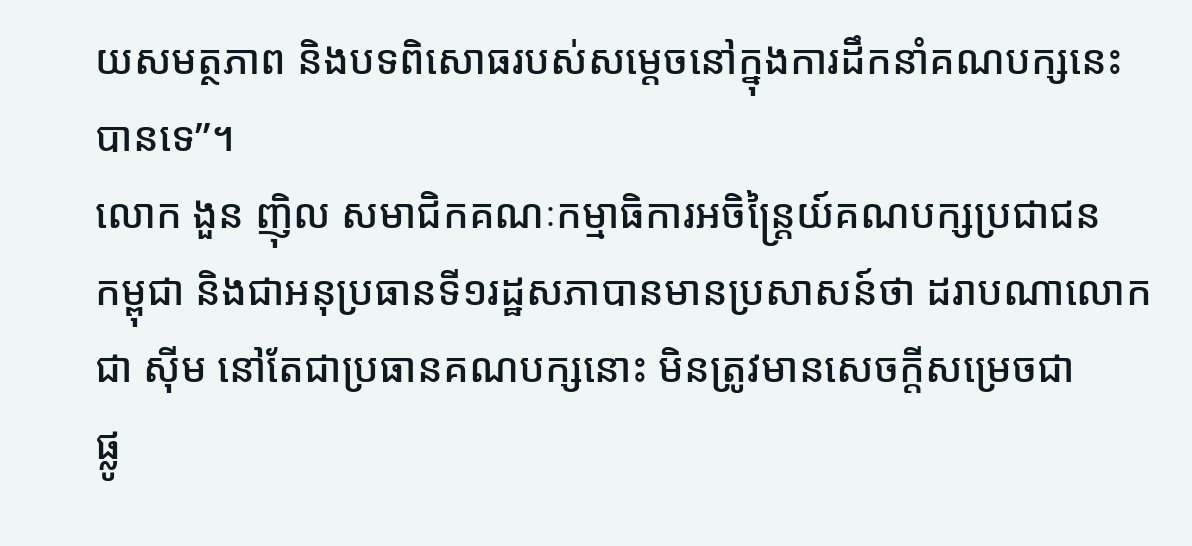យសមត្ថភាព និងបទពិសោធរបស់សម្តេចនៅក្នុងការដឹកនាំគណបក្សនេះ
បានទេ”។
លោក ងួន ញ៉ិល សមាជិកគណៈកម្មាធិការអចិន្ត្រៃយ៍គណបក្សប្រជាជន
កម្ពុជា និងជាអនុប្រធានទី១រដ្ឋសភាបានមានប្រសាសន៍ថា ដរាបណាលោក
ជា ស៊ីម នៅតែជាប្រធានគណបក្សនោះ មិនត្រូវមានសេចក្តីសម្រេចជា
ផ្លូ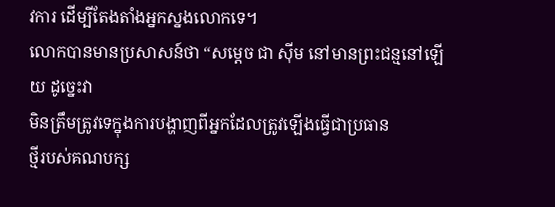វការ ដើម្បីតែងតាំងអ្នកស្នងលោកទេ។
លោកបានមានប្រសាសន៍ថា “សម្តេច ជា ស៊ីម នៅមានព្រះជន្មនៅឡើយ ដូច្នេះវា
មិនត្រឹមត្រូវទេក្នុងការបង្ហាញពីអ្នកដែលត្រូវឡើងធ្វើជាប្រធាន
ថ្មីរបស់គណបក្ស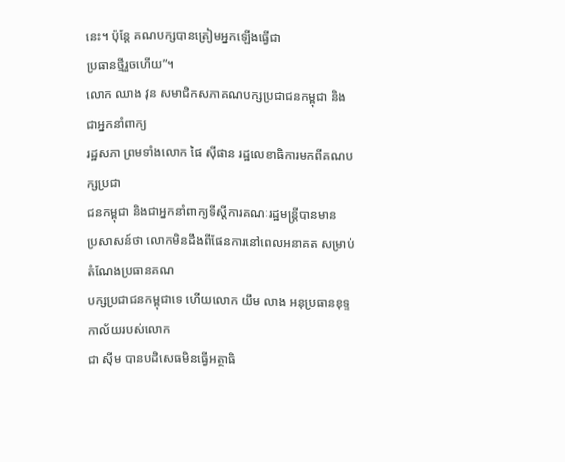នេះ។ ប៉ុន្តែ គណបក្សបានត្រៀមអ្នកឡើងធ្វើជា
ប្រធានថ្មីរួចហើយ”។
លោក ឈាង វុន សមាជិកសភាគណបក្សប្រជាជនកម្ពុជា និងជាអ្នកនាំពាក្យ
រដ្ឋសភា ព្រមទាំងលោក ផៃ ស៊ីផាន រដ្ឋលេខាធិការមកពីគណបក្សប្រជា
ជនកម្ពុជា និងជាអ្នកនាំពាក្យទីស្តីការគណៈរដ្ឋមន្ត្រីបានមាន
ប្រសាសន៍ថា លោកមិនដឹងពីផែនការនៅពេលអនាគត សម្រាប់តំណែងប្រធានគណ
បក្សប្រជាជនកម្ពុជាទេ ហើយលោក យឹម លាង អនុប្រធានខុទ្ទកាល័យរបស់លោក
ជា ស៊ីម បានបដិសេធមិនធ្វើអត្ថាធិ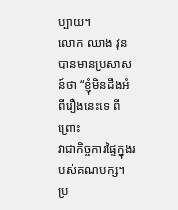ប្បាយ។
លោក ឈាង វុន បានមានប្រសាសន៍ថា “ខ្ញុំមិនដឹងអំពីរឿងនេះទេ ពីព្រោះ
វាជាកិច្ចការផ្ទៃក្នុងរបស់គណបក្ស។ ប្រ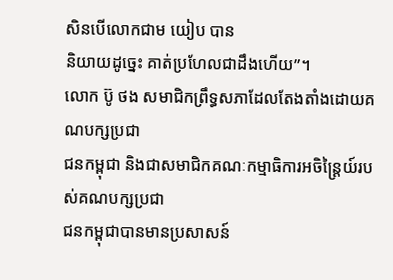សិនបើលោកជាម យៀប បាន
និយាយដូច្នេះ គាត់ប្រហែលជាដឹងហើយ”។
លោក ប៊ូ ថង សមាជិកព្រឹទ្ធសភាដែលតែងតាំងដោយគណបក្សប្រជា
ជនកម្ពុជា និងជាសមាជិកគណៈកម្មាធិការអចិន្ត្រៃយ៍របស់គណបក្សប្រជា
ជនកម្ពុជាបានមានប្រសាសន៍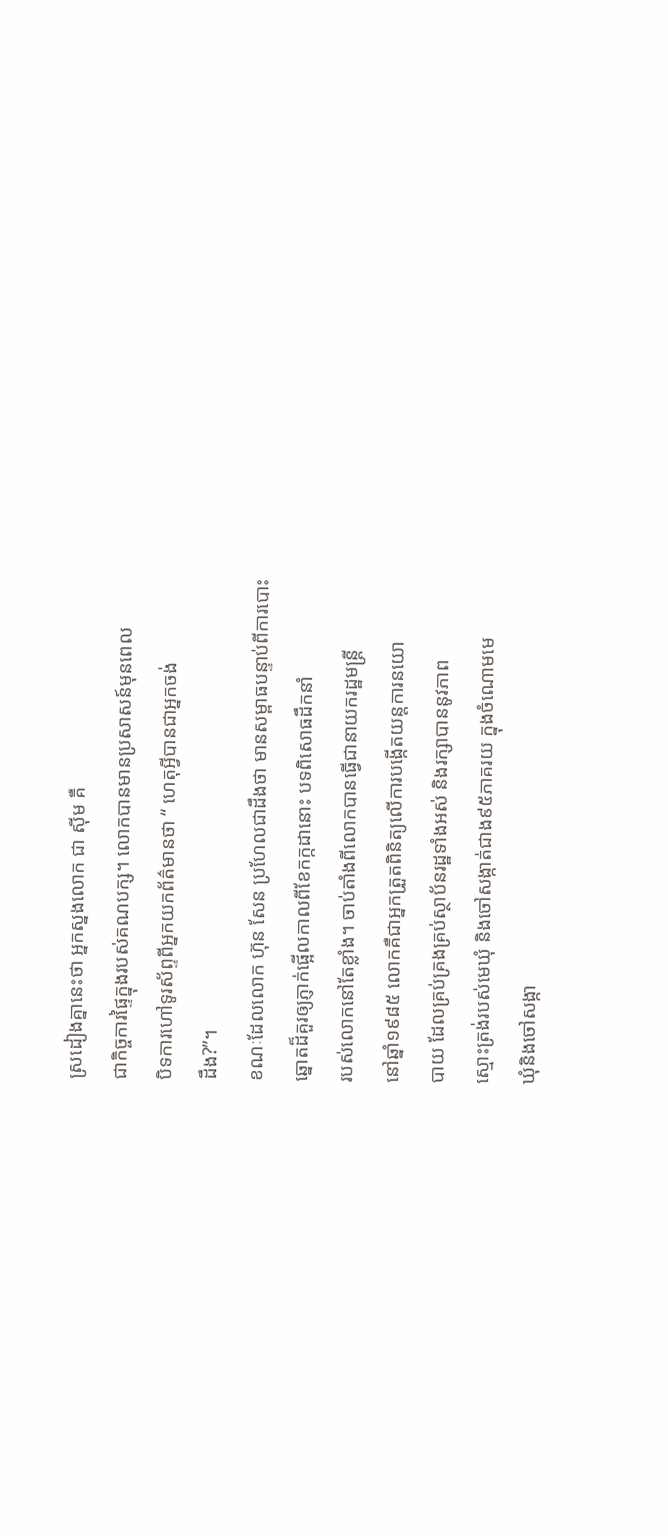ស្រដៀងគ្នានេះថា អ្នកស្នងលោក ជា ស៊ីម គឺ
ជាកិច្ចការផ្ទៃក្នុងរបស់គណបក្ស។ លោកបានមានប្រសាសន៍មុនពេល
បិទការហៅទូរស័ព្ទពីអ្នកយកព័ត៌មានថា “ ហេតុអ្វីបានជាអ្នកចង់
ដឹង?”។
ខណៈដែលលោក ហ៊ុន សែន ប្រហែលជាដឹងថា មានសម្ពាធបន្ទាប់ពីការបោះ
ឆ្នោតដ៏គួរឲ្យភ្ញាក់ផ្អើលកាលពីខែកក្កដានោះ បទពិសោធដឹកនាំ
របស់លោកនៅតែខ្លាំង។ ចាប់តាំងពីលោកបានធ្វើជានាយករដ្ឋមន្ត្រី
នៅឆ្នាំ១៩៨៥ លោកគឺជាអ្នកត្រួតពិនិត្យលើការបង្កើតយន្តការនយោ
បាយ ដែលគ្រប់គ្រងគ្រប់ស្ថាប័នរដ្ឋទាំងអស់ និងរក្សាបាននូវភាព
ស្មោះត្រង់របស់មេឃំុ និងចៅសង្កាត់ជាង៩៥ភាគរយ ក្នុងចំណោមមេ
ឃុំនិងចៅសង្កា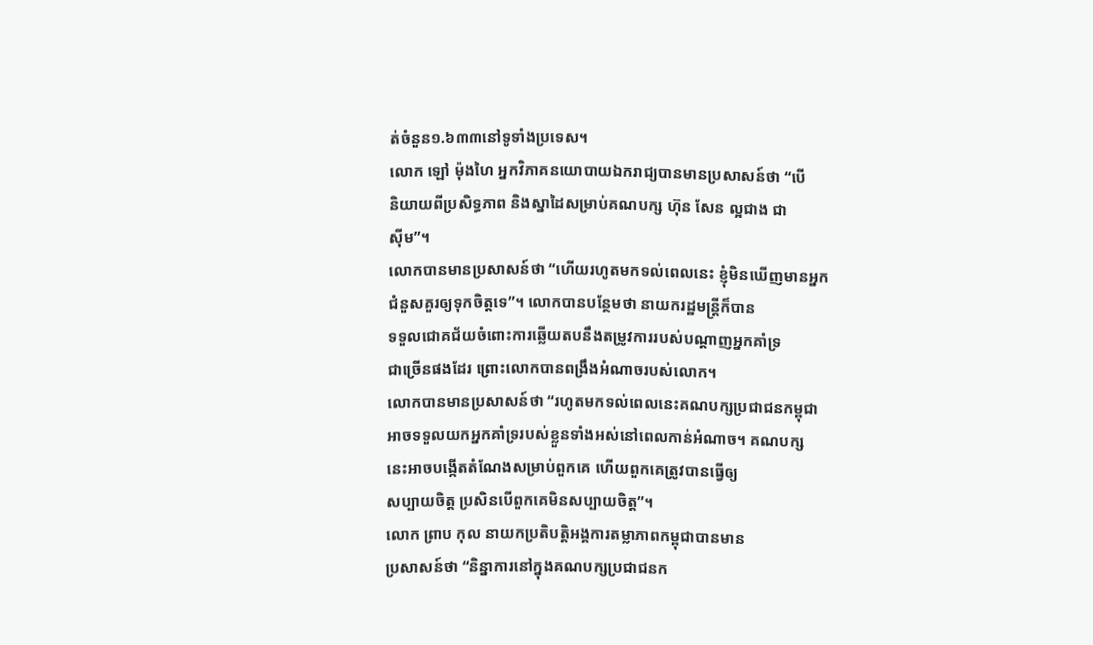ត់ចំនួន១.៦៣៣នៅទូទាំងប្រទេស។
លោក ឡៅ ម៉ុងហៃ អ្នកវិភាគនយោបាយឯករាជ្យបានមានប្រសាសន៍ថា “បើ
និយាយពីប្រសិទ្ធភាព និងស្នាដៃសម្រាប់គណបក្ស ហ៊ុន សែន ល្អជាង ជា
ស៊ីម”។
លោកបានមានប្រសាសន៍ថា “ហើយរហូតមកទល់ពេលនេះ ខ្ញុំមិនឃើញមានអ្នក
ជំនួសគួរឲ្យទុកចិត្តទេ”។ លោកបានបន្ថែមថា នាយករដ្ឋមន្ត្រីក៏បាន
ទទួលជោគជ័យចំពោះការឆ្លើយតបនឹងតម្រូវការរបស់បណ្តាញអ្នកគាំទ្រ
ជាច្រើនផងដែរ ព្រោះលោកបានពង្រឹងអំណាចរបស់លោក។
លោកបានមានប្រសាសន៍ថា “រហូតមកទល់ពេលនេះគណបក្សប្រជាជនកម្ពុជា
អាចទទួលយកអ្នកគាំទ្ររបស់ខ្លួនទាំងអស់នៅពេលកាន់អំណាច។ គណបក្ស
នេះអាចបង្កើតតំណែងសម្រាប់ពួកគេ ហើយពួកគេត្រូវបានធ្វើឲ្យ
សប្បាយចិត្ត ប្រសិនបើពួកគេមិនសប្បាយចិត្ត”។
លោក ព្រាប កុល នាយកប្រតិបត្តិអង្គការតម្លាភាពកម្ពុជាបានមាន
ប្រសាសន៍ថា “និន្នាការនៅក្នុងគណបក្សប្រជាជនក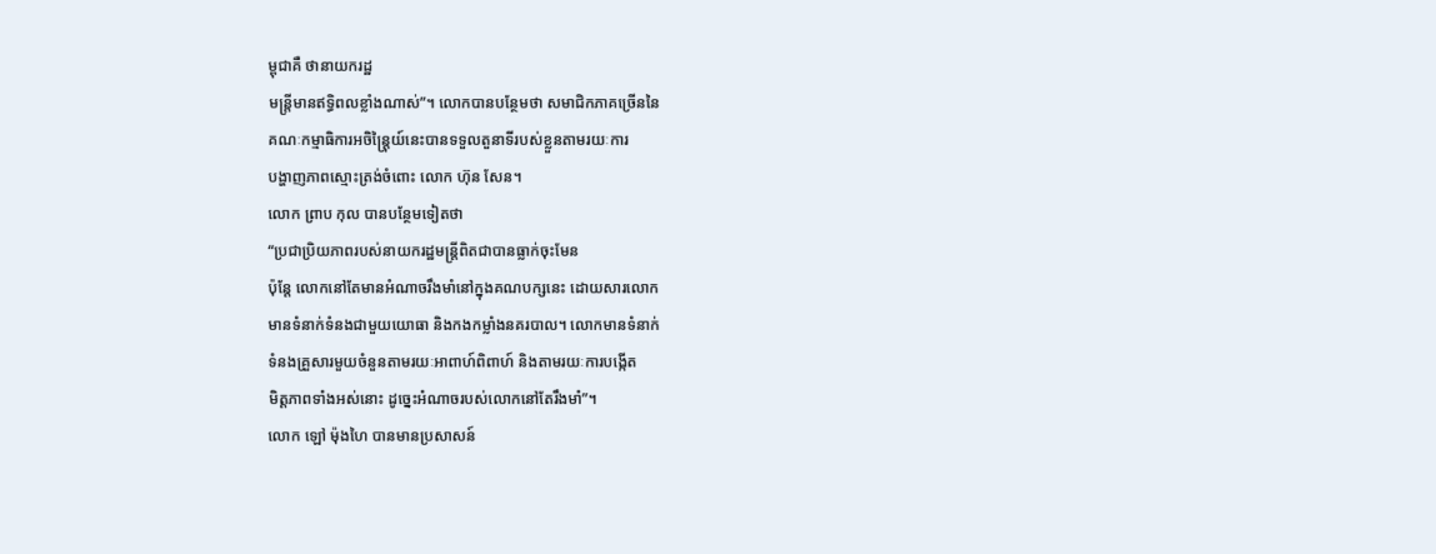ម្ពុជាគឺ ថានាយករដ្ឋ
មន្ត្រីមានឥទ្ធិពលខ្លាំងណាស់”។ លោកបានបន្ថែមថា សមាជិកភាគច្រើននៃ
គណៈកម្មាធិការអចិន្ត្រៃុយ៍នេះបានទទួលតួនាទីរបស់ខ្លួនតាមរយៈការ
បង្ហាញភាពស្មោះត្រង់ចំពោះ លោក ហ៊ុន សែន។
លោក ព្រាប កុល បានបន្ថែមទៀតថា
“ប្រជាប្រិយភាពរបស់នាយករដ្ឋមន្ត្រីពិតជាបានធ្លាក់ចុះមែន
ប៉ុន្តែ លោកនៅតែមានអំណាចរឹងមាំនៅក្នុងគណបក្សនេះ ដោយសារលោក
មានទំនាក់ទំនងជាមួយយោធា និងកងកម្លាំងនគរបាល។ លោកមានទំនាក់
ទំនងគ្រួសារមួយចំនួនតាមរយៈអាពាហ៍ពិពាហ៍ និងតាមរយៈការបង្កើត
មិត្តភាពទាំងអស់នោះ ដូច្នេះអំណាចរបស់លោកនៅតែរឹងមាំ”។
លោក ឡៅ ម៉ុងហៃ បានមានប្រសាសន៍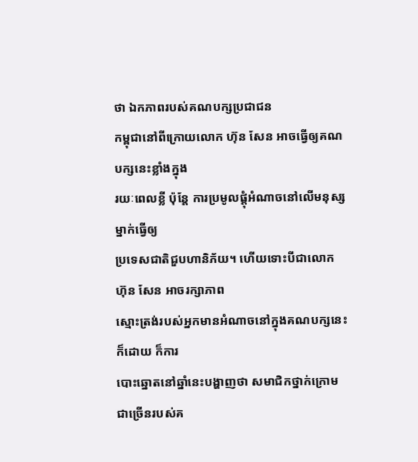ថា ឯកភាពរបស់គណបក្សប្រជាជន
កម្ពុជានៅពីក្រោយលោក ហ៊ុន សែន អាចធ្វើឲ្យគណបក្សនេះខ្លាំងក្នុង
រយៈពេលខ្លី ប៉ុន្តែ ការប្រមូលផ្តុំអំណាចនៅលើមនុស្សម្នាក់ធ្វើឲ្យ
ប្រទេសជាតិជួបហានិភ័យ។ ហើយទោះបីជាលោក ហ៊ុន សែន អាចរក្សាភាព
ស្មោះត្រង់របស់អ្នកមានអំណាចនៅក្នុងគណបក្សនេះក៏ដោយ ក៏ការ
បោះឆ្នោតនៅឆ្នាំនេះបង្ហាញថា សមាជិកថ្នាក់ក្រោមជាច្រើនរបស់គ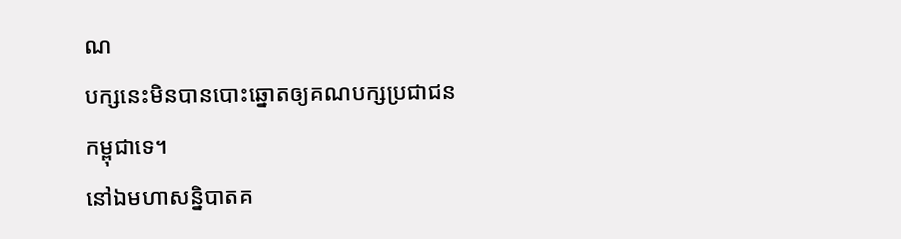ណ
បក្សនេះមិនបានបោះឆ្នោតឲ្យគណបក្សប្រជាជនកម្ពុជាទេ។
នៅឯមហាសន្និបាតគ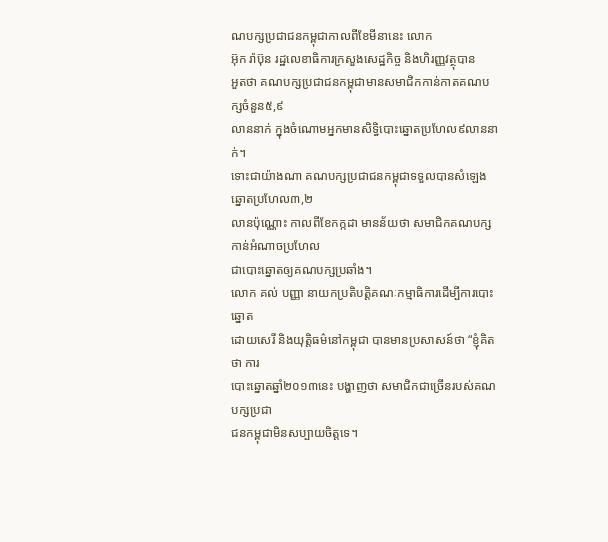ណបក្សប្រជាជនកម្ពុជាកាលពីខែមីនានេះ លោក
អ៊ុក រ៉ាប៊ុន រដ្ឋលេខាធិការក្រសួងសេដ្ឋកិច្ច និងហិរញ្ញវត្ថុបាន
អួតថា គណបក្សប្រជាជនកម្ពុជាមានសមាជិកកាន់កាតគណបក្សចំនួន៥,៩
លាននាក់ ក្នុងចំណោមអ្នកមានសិទ្ធិបោះឆ្នោតប្រហែល៩លាននាក់។
ទោះជាយ៉ាងណា គណបក្សប្រជាជនកម្ពុជាទទួលបានសំឡេងឆ្នោតប្រហែល៣,២
លានប៉ុណ្ណោះ កាលពីខែកក្កដា មានន័យថា សមាជិកគណបក្សកាន់អំណាចប្រហែល
ជាបោះឆ្នោតឲ្យគណបក្សប្រឆាំង។
លោក គល់ បញ្ញា នាយកប្រតិបត្តិគណៈកម្មាធិការដើម្បីការបោះឆ្នោត
ដោយសេរី និងយុត្តិធម៌នៅកម្ពុជា បានមានប្រសាសន៍ថា “ខ្ញុំគិតថា ការ
បោះឆ្នោតឆ្នាំ២០១៣នេះ បង្ហាញថា សមាជិកជាច្រើនរបស់គណបក្សប្រជា
ជនកម្ពុជាមិនសប្បាយចិត្តទេ។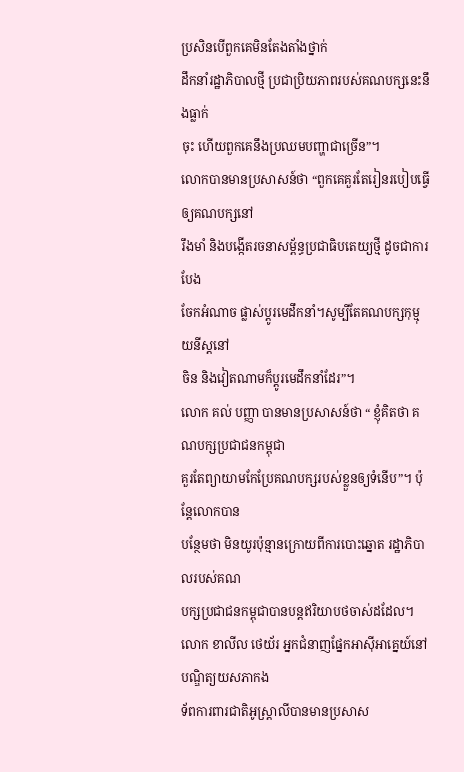ប្រសិនបើពួកគេមិនតែងតាំងថ្នាក់
ដឹកនាំរដ្ឋាភិបាលថ្មី ប្រជាប្រិយភាពរបស់គណបក្សនេះនឹងធ្លាក់
ចុះ ហើយពួកគេនឹងប្រឈមបញ្ហាជាច្រើន”។
លោកបានមានប្រសាសន៍ថា “ពួកគេគួរតែរៀនរបៀបធ្វើឲ្យគណបក្សនៅ
រឹងមាំ និងបង្កើតរចនាសម្ព័ន្ធប្រជាធិបតេយ្យថ្មី ដូចជាការបែង
ចែកអំណាច ផ្លាស់ប្តូរមេដឹកនាំ។សូម្បីតែគណបក្សកុម្មុយនីស្តនៅ
ចិន និងវៀតណាមក៏ប្តូរមេដឹកនាំដែរ”។
លោក គល់ បញ្ញា បានមានប្រសាសន៍ថា “ ខ្ញុំគិតថា គណបក្សប្រជាជនកម្ពុជា
គួរតែព្យាយាមកែប្រែគណបក្សរបស់ខ្លួនឲ្យទំនើប”។ ប៉ុន្តែលោកបាន
បន្ថែមថា មិនយូរប៉ុន្មានក្រោយពីការបោះឆ្នោត រដ្ឋាភិបាលរបស់គណ
បក្សប្រជាជនកម្ពុជាបានបន្តឥរិយាបថចាស់ដដែល។
លោក ខាលីល ថេយ័រ អ្នកជំនាញផ្នែកអាស៊ីអាគ្នេយ៍នៅបណ្ឌិត្យយសភាកង
ទ័ពការពារជាតិអូស្ត្រាលីបានមានប្រសាស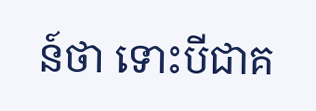ន៍ថា ទោះបីជាគ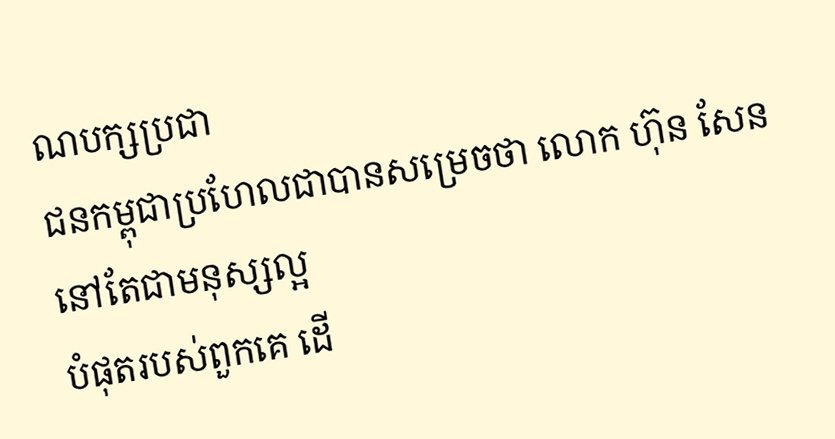ណបក្សប្រជា
ជនកម្ពុជាប្រហែលជាបានសម្រេចថា លោក ហ៊ុន សែន នៅតែជាមនុស្សល្អ
បំផុតរបស់ពួកគេ ដើ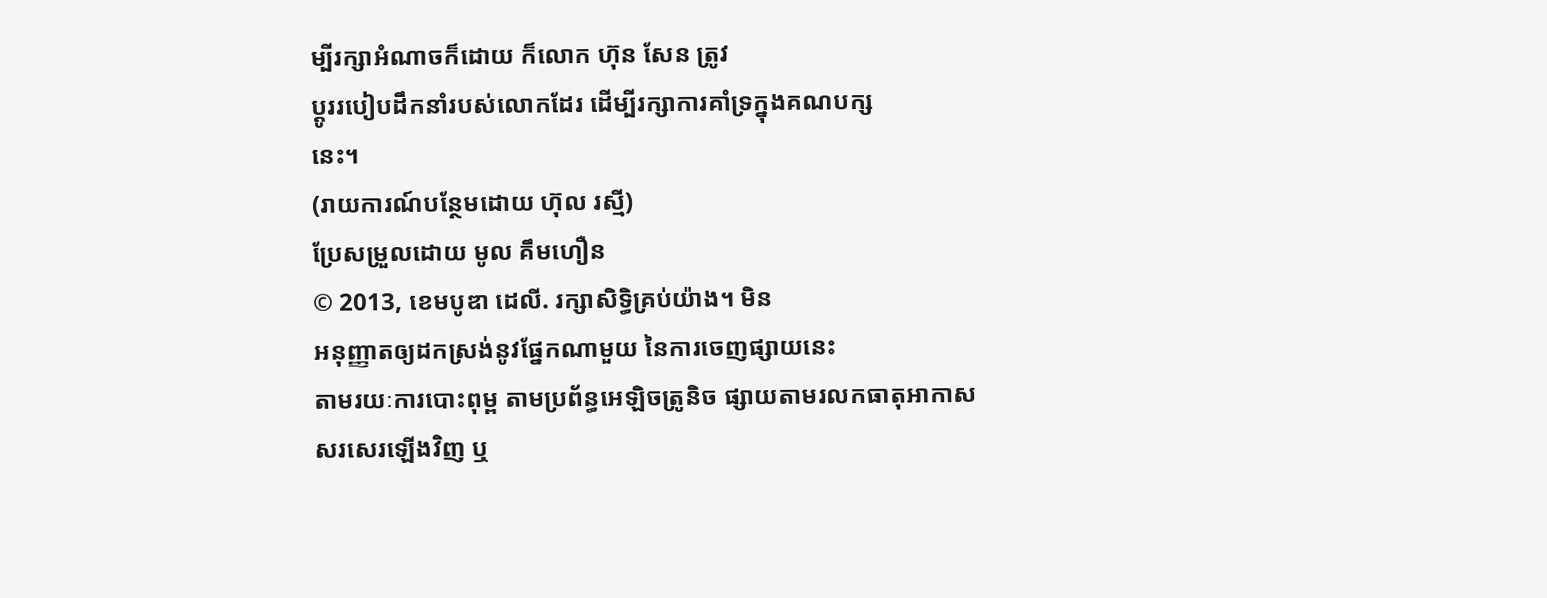ម្បីរក្សាអំណាចក៏ដោយ ក៏លោក ហ៊ុន សែន ត្រូវ
ប្តូររបៀបដឹកនាំរបស់លោកដែរ ដើម្បីរក្សាការគាំទ្រក្នុងគណបក្ស
នេះ។
(រាយការណ៍បន្ថែមដោយ ហ៊ុល រស្មី)
ប្រែសម្រួលដោយ មូល គឹមហឿន
© 2013, ខេមបូឌា ដេលី. រក្សាសិទ្ធិគ្រប់យ៉ាង។ មិន
អនុញ្ញាតឲ្យដកស្រង់នូវផ្នែកណាមួយ នៃការចេញផ្សាយនេះ
តាមរយៈការបោះពុម្ព តាមប្រព័ន្ធអេឡិចត្រូនិច ផ្សាយតាមរលកធាតុអាកាស
សរសេរឡើងវិញ ឬ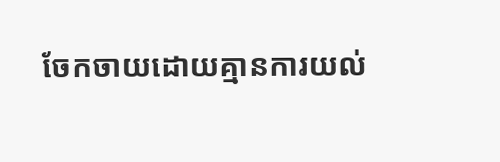ចែកចាយដោយគ្មានការយល់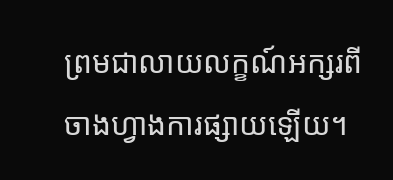ព្រមជាលាយលក្ខណ៍អក្សរពី
ចាងហ្វាងការផ្សាយឡើយ។